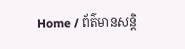Home / ព័ត៌មានសន្តិ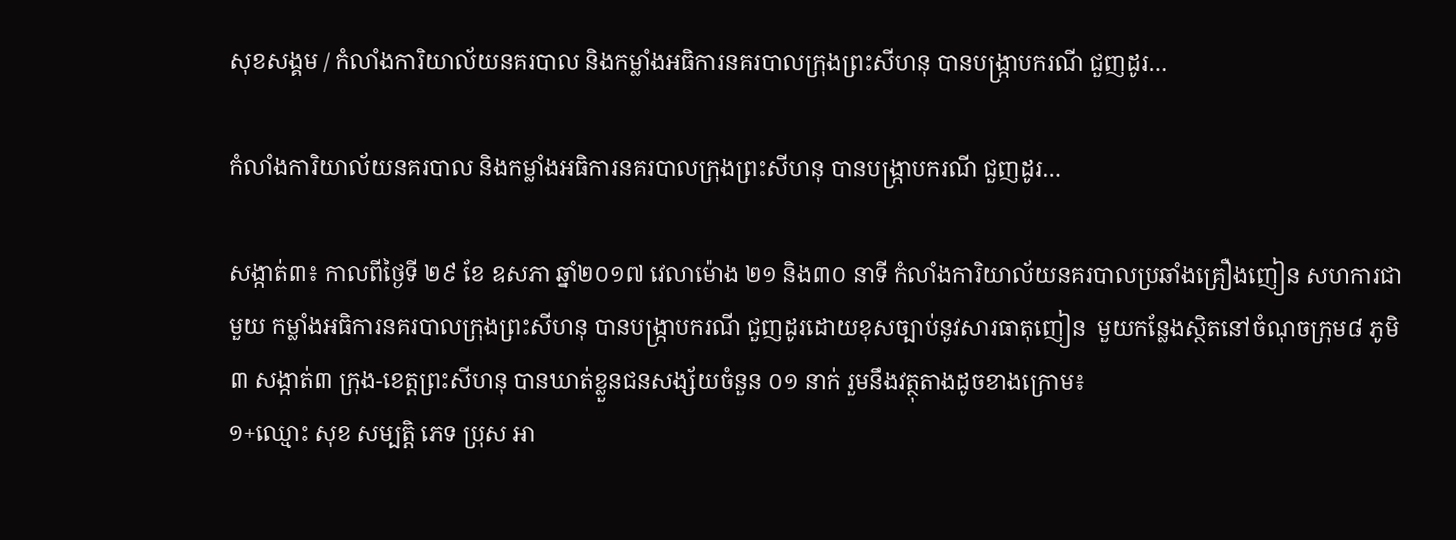សុខសង្គម / កំលាំងការិយាល័យនគរបាល និងកម្លាំងអធិការនគរបាលក្រុងព្រះសីហនុ បានបង្ក្រាបករណី ជួញដូរ…

កំលាំងការិយាល័យនគរបាល និងកម្លាំងអធិការនគរបាលក្រុងព្រះសីហនុ បានបង្ក្រាបករណី ជួញដូរ…

សង្កាត់៣៖ កាលពីថ្ងៃទី ២៩ ខែ ឧសភា ឆ្នាំ២០១៧ វេលាម៉ោង ២១ និង៣០ នាទី កំលាំងការិយាល័យនគរបាលប្រឆាំងគ្រឿងញៀន សហការជាមួយ កម្លាំងអធិការនគរបាលក្រុងព្រះសីហនុ បានបង្ក្រាបករណី ជួញដូរដោយខុសច្បាប់នូវសារធាតុញៀន  មួយកន្លែងស្ថិតនៅចំណុចក្រុម៨ ភូមិ៣ សង្កាត់៣ ក្រុង-ខេត្តព្រះសីហនុ បានឃាត់ខ្លួនជនសង្ស័យចំនួន ០១ នាក់ រួមនឹងវត្ថុតាងដូចខាងក្រោម៖
១+ឈ្មោះ សុខ សម្បត្តិ ភេទ ប្រុស អា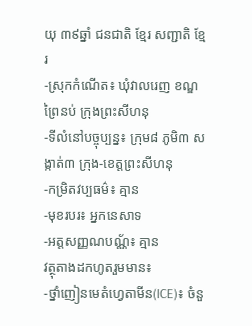យុ ៣៩ឆ្នាំ ជនជាតិ ខ្មែរ សញ្ជាតិ ខ្មែរ
-ស្រុកកំណើត៖ ឃុំវាលរេញ ខណ្ឌព្រៃនប់ ក្រុងព្រះសីហនុ
-ទីលំនៅបច្ចុប្បន្ន៖ ក្រុម៨ ភូមិ៣ សង្កាត់៣ ក្រុង-ខេត្តព្រះសីហនុ
-កម្រិតវប្បធម៌៖ គ្មាន
-មុខរបរ៖ អ្នកនេសាទ
-អត្តសញ្ញណបណ្ណ័៖ គ្មាន
វត្ថុតាងដកហូតរួមមាន៖
-ថ្នាំញៀនមេតំហ្វេតាមីន(ICE)៖ ចំនួ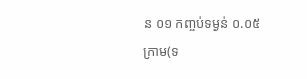ន ០១ កញ្ចប់ទម្ងន់ ០.០៥ ក្រាម(ទ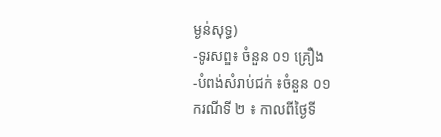ម្ងន់សុទ្ធ)
-ទូរសព្ឌ៖ ចំនួន ០១ គ្រឿង
-បំពង់សំរាប់ជក់ ៖ចំនួន ០១
ករណីទី ២ ៖ កាលពីថ្ងៃទី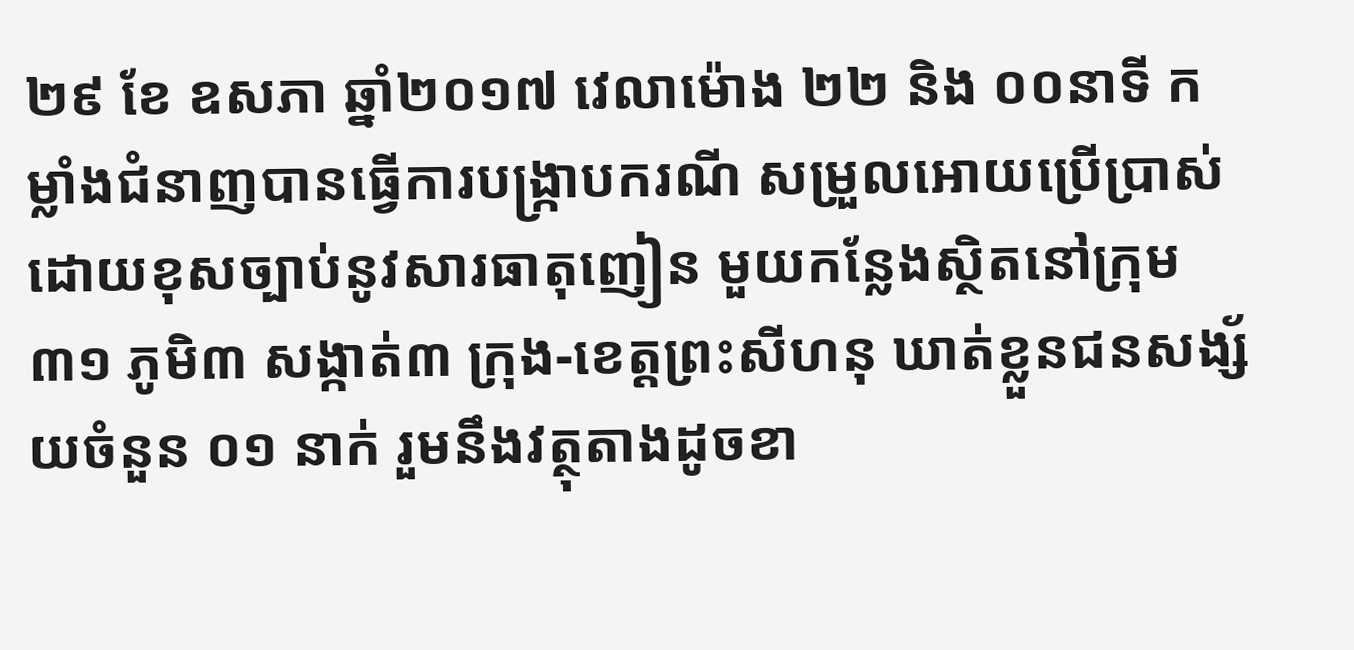២៩ ខែ ឧសភា ឆ្នាំ២០១៧ វេលាម៉ោង ២២ និង ០០នាទី កម្លាំងជំនាញបានធ្វើការបង្រ្កាបករណី សម្រួលអោយប្រើប្រាស់ដោយខុសច្បាប់នូវសារធាតុញៀន មួយកន្លែងស្ថិតនៅក្រុម៣១ ភូមិ៣ សង្កាត់៣ ក្រុង-ខេត្តព្រះសីហនុ ឃាត់ខ្លួនជនសង្ស័យចំនួន ០១ នាក់ រួមនឹងវត្ថុតាងដូចខា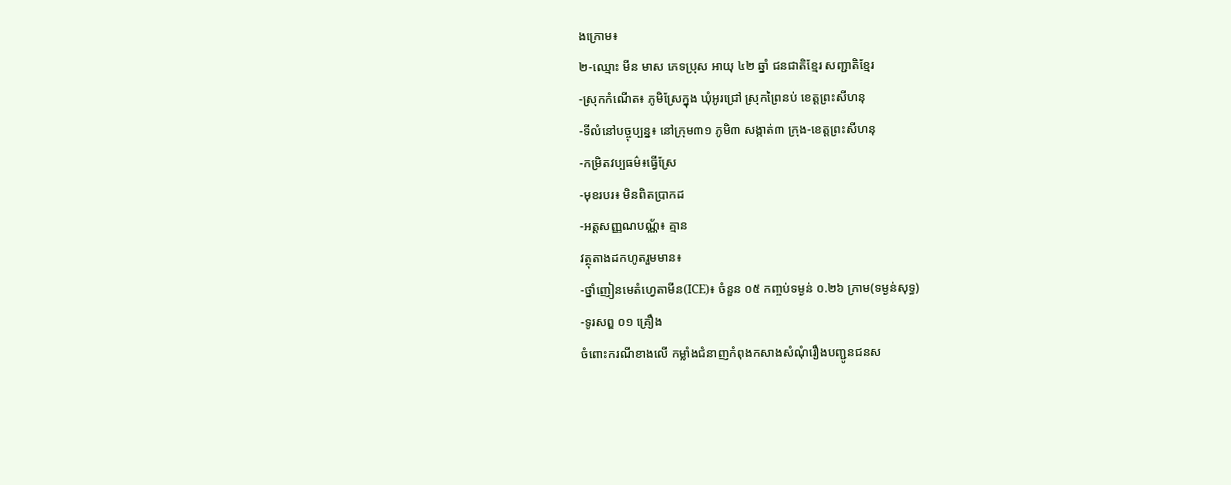ងក្រោម៖
២-ឈ្មោះ មីន មាស ភេទប្រុស អាយុ ៤២ ឆ្នាំ ជនជាតិខ្មែរ សញ្ជាតិខ្មែរ
-ស្រុកកំណើត៖ ភូមិស្រែក្នុង ឃុំអូរជ្រៅ ស្រុកព្រៃនប់ ខេត្តព្រះសីហនុ
-ទីលំនៅបច្ចុប្បន្ន៖ នៅក្រុម៣១ ភូមិ៣ សង្កាត់៣ ក្រុង-ខេត្តព្រះសីហនុ
-កម្រិតវប្បធម៌៖ធ្វើស្រែ
-មុខរបរ៖ មិនពិតប្រាកដ
-អត្តសញ្ញណបណ្ណ័៖ គ្មាន
វត្ថុតាងដកហូតរួមមាន៖
-ថ្នាំញៀនមេតំហ្វេតាមីន(ICE)៖ ចំនួន ០៥ កញ្ចប់ទម្ងន់ ០.២៦ ក្រាម(ទម្ងន់សុទ្ធ)
-ទូរសព្ឌ ០១ គ្រឿង
ចំពោះករណីខាងលើ កម្លាំងជំនាញកំពុងកសាងសំណុំរឿងបញ្ជូនជនស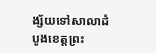ង្ស័យទៅសាលាដំបូងខេត្តព្រះ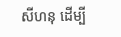សីហនុ ដើម្បី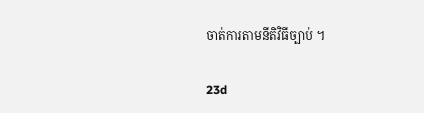ចាត់ការតាមនីតិវិធីច្បាប់ ។

23d